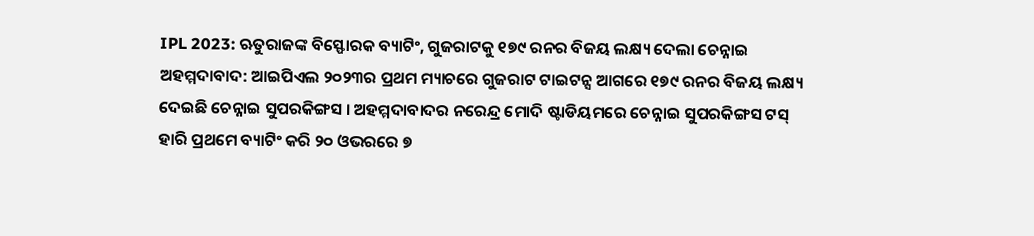IPL 2023: ଋତୁରାଜଙ୍କ ବିସ୍ଫୋରକ ବ୍ୟାଟିଂ, ଗୁଜରାଟକୁ ୧୭୯ ରନର ବିଜୟ ଲକ୍ଷ୍ୟ ଦେଲା ଚେନ୍ନାଇ
ଅହମ୍ମଦାବାଦ: ଆଇପିଏଲ ୨୦୨୩ର ପ୍ରଥମ ମ୍ୟାଚରେ ଗୁଜରାଟ ଟାଇଟନ୍ସ ଆଗରେ ୧୭୯ ରନର ବିଜୟ ଲକ୍ଷ୍ୟ ଦେଇଛି ଚେନ୍ନାଇ ସୁପରକିଙ୍ଗସ । ଅହମ୍ମଦାବାଦର ନରେନ୍ଦ୍ର ମୋଦି ଷ୍ଟାଡିୟମରେ ଚେନ୍ନାଇ ସୁପରକିଙ୍ଗସ ଟସ୍ ହାରି ପ୍ରଥମେ ବ୍ୟାଟିଂ କରି ୨୦ ଓଭରରେ ୭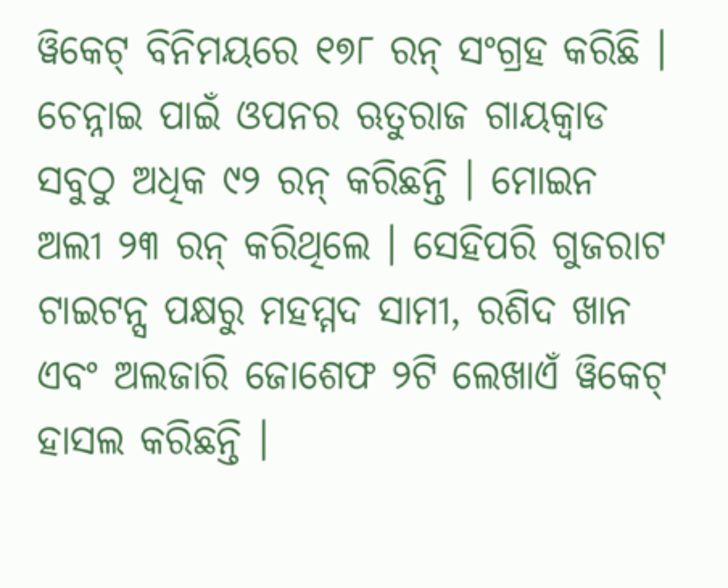ୱିକେଟ୍ ବିନିମୟରେ ୧୭୮ ରନ୍ ସଂଗ୍ରହ କରିଛି । ଚେନ୍ନାଇ ପାଇଁ ଓପନର ଋତୁରାଜ ଗାୟକ୍ୱାଡ ସବୁଠୁ ଅଧିକ ୯୨ ରନ୍ କରିଛନ୍ତି । ମୋଇନ ଅଲୀ ୨୩ ରନ୍ କରିଥିଲେ । ସେହିପରି ଗୁଜରାଟ ଟାଇଟନ୍ସ ପକ୍ଷରୁ ମହମ୍ମଦ ସାମୀ, ରଶିଦ ଖାନ ଏବଂ ଅଲଜାରି ଜୋଶେଫ ୨ଟି ଲେଖାଏଁ ୱିକେଟ୍ ହାସଲ କରିଛନ୍ତି ।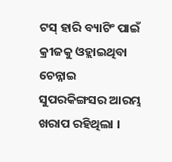ଟସ୍ ହାରି ବ୍ୟାଟିଂ ପାଇଁ କ୍ରୀଜକୁ ଓହ୍ଲାଇଥିବା ଚେନ୍ନାଇ ସୁପରକିଙ୍ଗସର ଆରମ୍ଭ ଖରାପ ରହିଥିଲା ।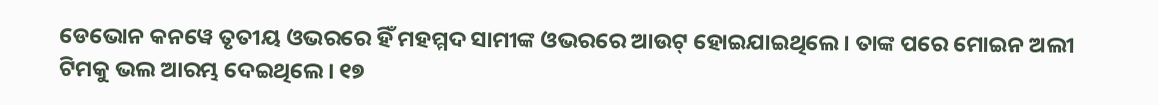ଡେଭୋନ କନୱେ ତୃତୀୟ ଓଭରରେ ହିଁ ମହମ୍ମଦ ସାମୀଙ୍କ ଓଭରରେ ଆଉଟ୍ ହୋଇଯାଇଥିଲେ । ତାଙ୍କ ପରେ ମୋଇନ ଅଲୀ ଟିମକୁ ଭଲ ଆରମ୍ଭ ଦେଇଥିଲେ । ୧୭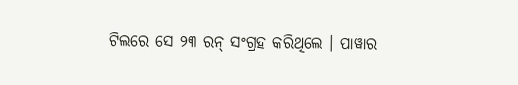ଟିଲରେ ସେ ୨୩ ରନ୍ ସଂଗ୍ରହ କରିଥିଲେ । ପାୱାର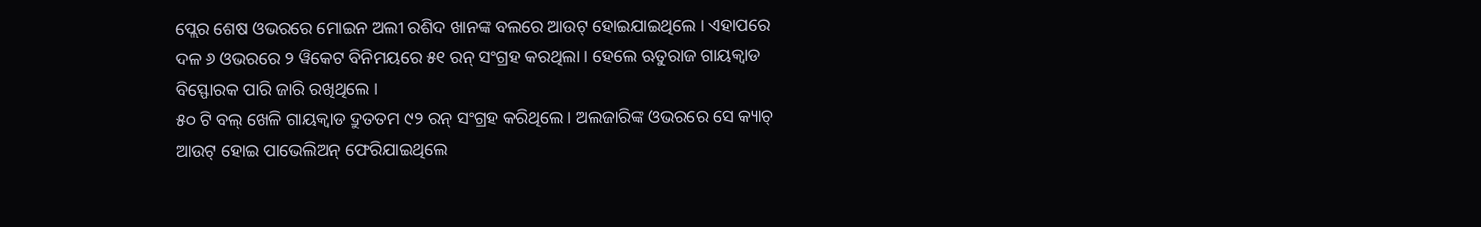ପ୍ଲେର ଶେଷ ଓଭରରେ ମୋଇନ ଅଲୀ ରଶିଦ ଖାନଙ୍କ ବଲରେ ଆଉଟ୍ ହୋଇଯାଇଥିଲେ । ଏହାପରେ ଦଳ ୬ ଓଭରରେ ୨ ୱିକେଟ ବିନିମୟରେ ୫୧ ରନ୍ ସଂଗ୍ରହ କରଥିଲା । ହେଲେ ଋତୁରାଜ ଗାୟକ୍ୱାଡ ବିସ୍ଫୋରକ ପାରି ଜାରି ରଖିଥିଲେ ।
୫୦ ଟି ବଲ୍ ଖେଳି ଗାୟକ୍ୱାଡ ଦ୍ରୁତତମ ୯୨ ରନ୍ ସଂଗ୍ରହ କରିଥିଲେ । ଅଲଜାରିଙ୍କ ଓଭରରେ ସେ କ୍ୟାଚ୍ ଆଉଟ୍ ହୋଇ ପାଭେଲିଅନ୍ ଫେରିଯାଇଥିଲେ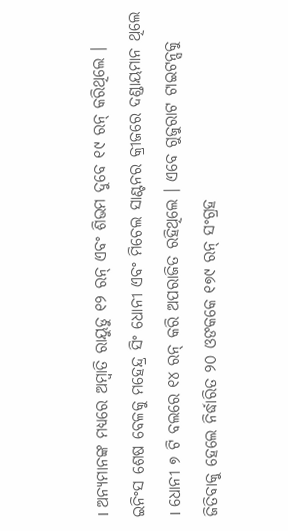। ଅନ୍ୟମାନଙ୍କ ମଧ୍ୟରେ ଅମ୍ବାତି ରାୟୁଡୁ ୧୨ ରନ୍ ଏବଂ ଶିଭମ ଦୁବେ ୧୯ ରନ୍ କରିଥିଲେ । ଇନିଂସ ଶେଷ ବେଳକୁ ମହେନ୍ଦ୍ର ସିଂ ଧୋନୀ ଏବଂ ମିଚେଲ ସାଣ୍ଟନର କ୍ରୀଜରେ ଦଣ୍ଡାୟମାନ ଥିଲେ । ଧୋନୀ ୭ ଟି ବଲରେ ୧୪ ରନ୍ କରି ଅପରାଜିତ ରହିଥିଲେ । ଏବେ ଗୁଜୁରାଟ ଟାଇଟନ୍ସକୁ ଜିତିବାକୁ ହେଲେ ନିର୍ଦ୍ଧାରିତ ୨୦ ଓଙକକେ ୧୭୯ ରନ୍ ସଂଗ୍ରହ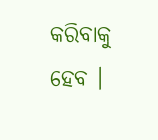କରିବାକୁ ହେବ ।